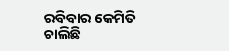ରବିବାର କେମିତି ଚାଲିଛି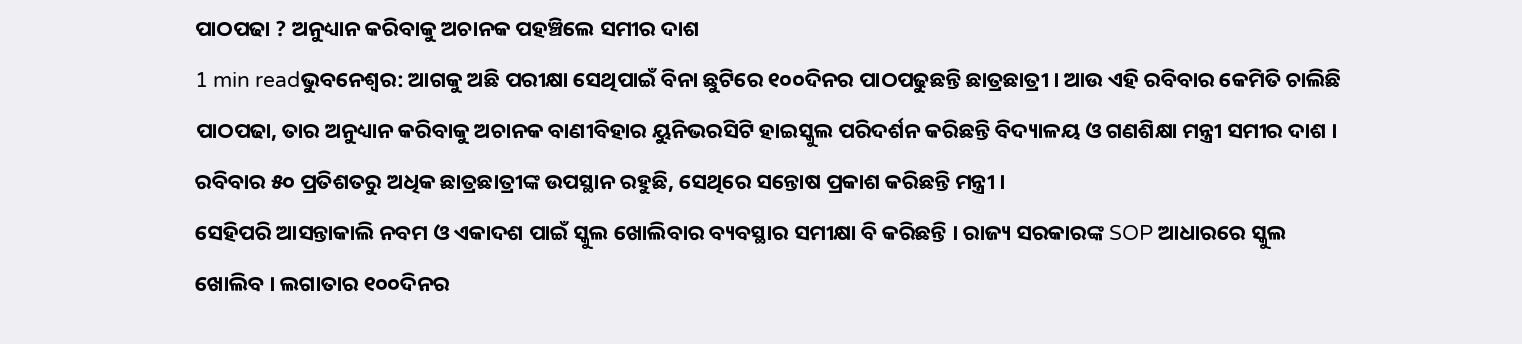ପାଠପଢା ? ଅନୁଧ୍ୟାନ କରିବାକୁ ଅଚାନକ ପହଞ୍ଚିଲେ ସମୀର ଦାଶ
1 min readଭୁବନେଶ୍ୱର: ଆଗକୁ ଅଛି ପରୀକ୍ଷା ସେଥିପାଇଁ ବିନା ଛୁଟିରେ ୧୦୦ଦିନର ପାଠପଢୁଛନ୍ତି ଛାତ୍ରଛାତ୍ରୀ । ଆଉ ଏହି ରବିବାର କେମିତି ଚାଲିଛି ପାଠପଢା, ତାର ଅନୁଧ୍ୟାନ କରିବାକୁ ଅଚାନକ ବାଣୀବିହାର ୟୁନିଭରସିଟି ହାଇସ୍କୁଲ ପରିଦର୍ଶନ କରିଛନ୍ତି ବିଦ୍ୟାଳୟ ଓ ଗଣଶିକ୍ଷା ମନ୍ତ୍ରୀ ସମୀର ଦାଶ । ରବିବାର ୫୦ ପ୍ରତିଶତରୁ ଅଧିକ ଛାତ୍ରଛାତ୍ରୀଙ୍କ ଉପସ୍ଥାନ ରହୁଛି, ସେଥିରେ ସନ୍ତୋଷ ପ୍ରକାଶ କରିଛନ୍ତି ମନ୍ତ୍ରୀ ।
ସେହିପରି ଆସନ୍ତାକାଲି ନବମ ଓ ଏକାଦଶ ପାଇଁ ସ୍କୁଲ ଖୋଲିବାର ବ୍ୟବସ୍ଥାର ସମୀକ୍ଷା ବି କରିଛନ୍ତି । ରାଜ୍ୟ ସରକାରଙ୍କ SOP ଆଧାରରେ ସ୍କୁଲ ଖୋଲିବ । ଲଗାତାର ୧୦୦ଦିନର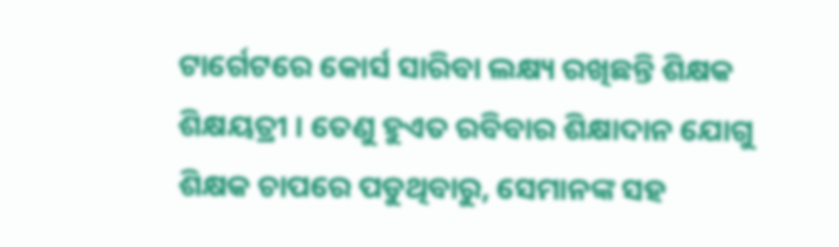ଟାର୍ଗେଟରେ କୋର୍ସ ସାରିବା ଲକ୍ଷ୍ୟ ରଖିଛନ୍ତି ଶିକ୍ଷକ ଶିକ୍ଷୟତ୍ରୀ । ତେଣୁ ହୁଏତ ରବିବାର ଶିକ୍ଷାଦାନ ଯୋଗୁ ଶିକ୍ଷକ ଚାପରେ ପଡୁଥିବାରୁ, ସେମାନଙ୍କ ସହ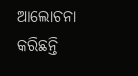ଆଲୋଚନା କରିଛନ୍ତି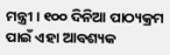ମନ୍ତ୍ରୀ । ୧୦୦ ଦିନିଆ ପାଠ୍ୟକ୍ରମ ପାଇଁ ଏହା ଆବଶ୍ୟକ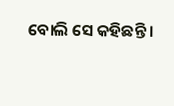ବୋଲି ସେ କହିଛନ୍ତି ।